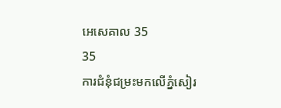អេសេគាល 35
35
ការជំនុំជម្រះមកលើភ្នំសៀរ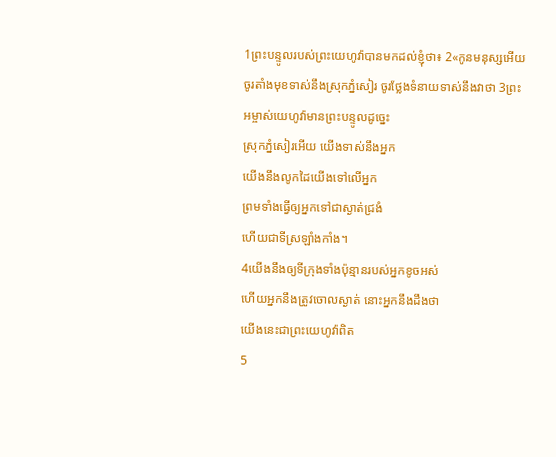1ព្រះបន្ទូលរបស់ព្រះយេហូវ៉ាបានមកដល់ខ្ញុំថា៖ 2«កូនមនុស្សអើយ ចូរតាំងមុខទាស់នឹងស្រុកភ្នំសៀរ ចូរថ្លែងទំនាយទាស់នឹងវាថា 3ព្រះអម្ចាស់យេហូវ៉ាមានព្រះបន្ទូលដូច្នេះ
ស្រុកភ្នំសៀរអើយ យើងទាស់នឹងអ្នក
យើងនឹងលូកដៃយើងទៅលើអ្នក
ព្រមទាំងធ្វើឲ្យអ្នកទៅជាស្ងាត់ជ្រងំ
ហើយជាទីស្រឡាំងកាំង។
4យើងនឹងឲ្យទីក្រុងទាំងប៉ុន្មានរបស់អ្នកខូចអស់
ហើយអ្នកនឹងត្រូវចោលស្ងាត់ នោះអ្នកនឹងដឹងថា
យើងនេះជាព្រះយេហូវ៉ាពិត
5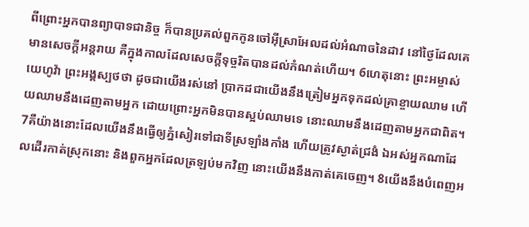ពីព្រោះអ្នកបានព្យាបាទជានិច្ច ក៏បានប្រគល់ពួកកូនចៅអ៊ីស្រាអែលដល់អំណាចនៃដាវ នៅថ្ងៃដែលគេមានសេចក្ដីអន្តរាយ គឺក្នុងកាលដែលសេចក្ដីទុច្ចរិតបានដល់កំណត់ហើយ។ 6ហេតុនោះ ព្រះអម្ចាស់យេហូវ៉ា ព្រះអង្គស្បថថា ដូចជាយើងរស់នៅ ប្រាកដជាយើងនឹងត្រៀមអ្នកទុកដល់គ្រាខ្ចាយឈាម ហើយឈាមនឹងដេញតាមអ្នក ដោយព្រោះអ្នកមិនបានស្អប់ឈាមទេ នោះឈាមនឹងដេញតាមអ្នកជាពិត។ 7គឺយ៉ាងនោះដែលយើងនឹងធ្វើឲ្យភ្នំសៀរទៅជាទីស្រឡាំងកាំង ហើយត្រូវស្ងាត់ជ្រងំ ឯអស់អ្នកណាដែលដើរកាត់ស្រុកនោះ និងពួកអ្នកដែលត្រឡប់មកវិញ នោះយើងនឹងកាត់គេចេញ។ 8យើងនឹងបំពេញអ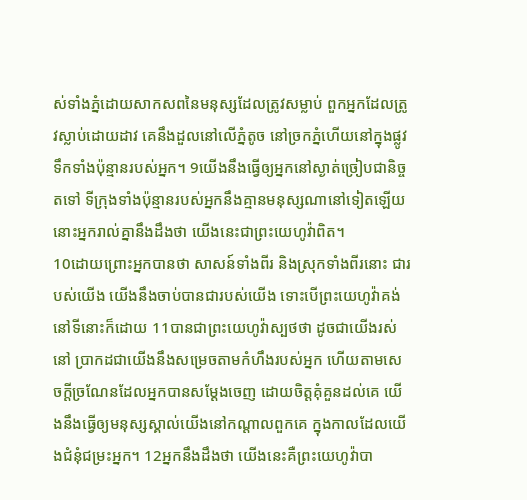ស់ទាំងភ្នំដោយសាកសពនៃមនុស្សដែលត្រូវសម្លាប់ ពួកអ្នកដែលត្រូវស្លាប់ដោយដាវ គេនឹងដួលនៅលើភ្នំតូច នៅច្រកភ្នំហើយនៅក្នុងផ្លូវទឹកទាំងប៉ុន្មានរបស់អ្នក។ 9យើងនឹងធ្វើឲ្យអ្នកនៅស្ងាត់ច្រៀបជានិច្ចតទៅ ទីក្រុងទាំងប៉ុន្មានរបស់អ្នកនឹងគ្មានមនុស្សណានៅទៀតឡើយ នោះអ្នករាល់គ្នានឹងដឹងថា យើងនេះជាព្រះយេហូវ៉ាពិត។
10ដោយព្រោះអ្នកបានថា សាសន៍ទាំងពីរ និងស្រុកទាំងពីរនោះ ជារបស់យើង យើងនឹងចាប់បានជារបស់យើង ទោះបើព្រះយេហូវ៉ាគង់នៅទីនោះក៏ដោយ 11បានជាព្រះយេហូវ៉ាស្បថថា ដូចជាយើងរស់នៅ ប្រាកដជាយើងនឹងសម្រេចតាមកំហឹងរបស់អ្នក ហើយតាមសេចក្ដីច្រណែនដែលអ្នកបានសម្ដែងចេញ ដោយចិត្តគុំគួនដល់គេ យើងនឹងធ្វើឲ្យមនុស្សស្គាល់យើងនៅកណ្ដាលពួកគេ ក្នុងកាលដែលយើងជំនុំជម្រះអ្នក។ 12អ្នកនឹងដឹងថា យើងនេះគឺព្រះយេហូវ៉ាបា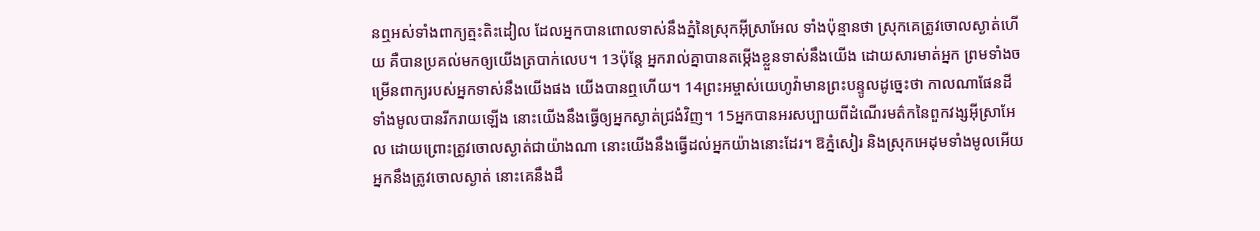នឮអស់ទាំងពាក្យត្មះតិះដៀល ដែលអ្នកបានពោលទាស់នឹងភ្នំនៃស្រុកអ៊ីស្រាអែល ទាំងប៉ុន្មានថា ស្រុកគេត្រូវចោលស្ងាត់ហើយ គឺបានប្រគល់មកឲ្យយើងត្របាក់លេប។ 13ប៉ុន្តែ អ្នករាល់គ្នាបានតម្កើងខ្លួនទាស់នឹងយើង ដោយសារមាត់អ្នក ព្រមទាំងចម្រើនពាក្យរបស់អ្នកទាស់នឹងយើងផង យើងបានឮហើយ។ 14ព្រះអម្ចាស់យេហូវ៉ាមានព្រះបន្ទូលដូច្នេះថា កាលណាផែនដីទាំងមូលបានរីករាយឡើង នោះយើងនឹងធ្វើឲ្យអ្នកស្ងាត់ជ្រងំវិញ។ 15អ្នកបានអរសប្បាយពីដំណើរមត៌កនៃពួកវង្សអ៊ីស្រាអែល ដោយព្រោះត្រូវចោលស្ងាត់ជាយ៉ាងណា នោះយើងនឹងធ្វើដល់អ្នកយ៉ាងនោះដែរ។ ឱភ្នំសៀរ និងស្រុកអេដុមទាំងមូលអើយ អ្នកនឹងត្រូវចោលស្ងាត់ នោះគេនឹងដឹ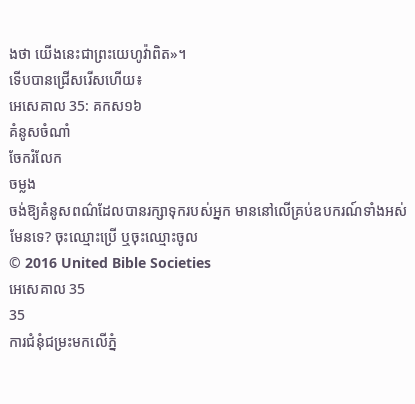ងថា យើងនេះជាព្រះយេហូវ៉ាពិត»។
ទើបបានជ្រើសរើសហើយ៖
អេសេគាល 35: គកស១៦
គំនូសចំណាំ
ចែករំលែក
ចម្លង
ចង់ឱ្យគំនូសពណ៌ដែលបានរក្សាទុករបស់អ្នក មាននៅលើគ្រប់ឧបករណ៍ទាំងអស់មែនទេ? ចុះឈ្មោះប្រើ ឬចុះឈ្មោះចូល
© 2016 United Bible Societies
អេសេគាល 35
35
ការជំនុំជម្រះមកលើភ្នំ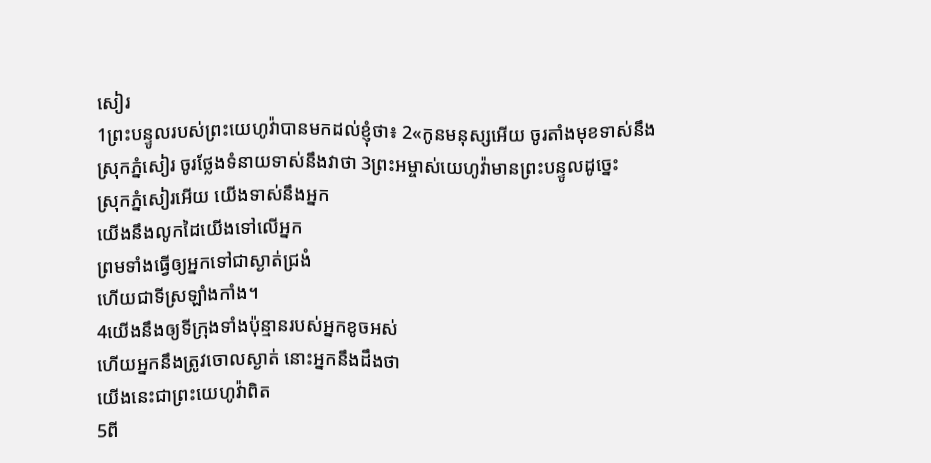សៀរ
1ព្រះបន្ទូលរបស់ព្រះយេហូវ៉ាបានមកដល់ខ្ញុំថា៖ 2«កូនមនុស្សអើយ ចូរតាំងមុខទាស់នឹងស្រុកភ្នំសៀរ ចូរថ្លែងទំនាយទាស់នឹងវាថា 3ព្រះអម្ចាស់យេហូវ៉ាមានព្រះបន្ទូលដូច្នេះ
ស្រុកភ្នំសៀរអើយ យើងទាស់នឹងអ្នក
យើងនឹងលូកដៃយើងទៅលើអ្នក
ព្រមទាំងធ្វើឲ្យអ្នកទៅជាស្ងាត់ជ្រងំ
ហើយជាទីស្រឡាំងកាំង។
4យើងនឹងឲ្យទីក្រុងទាំងប៉ុន្មានរបស់អ្នកខូចអស់
ហើយអ្នកនឹងត្រូវចោលស្ងាត់ នោះអ្នកនឹងដឹងថា
យើងនេះជាព្រះយេហូវ៉ាពិត
5ពី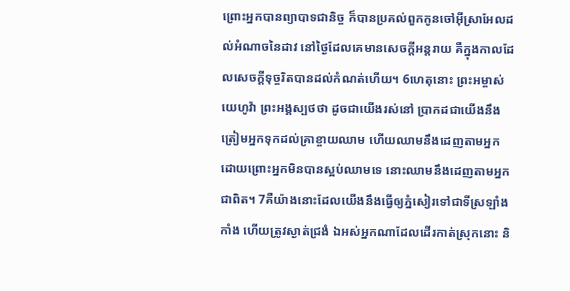ព្រោះអ្នកបានព្យាបាទជានិច្ច ក៏បានប្រគល់ពួកកូនចៅអ៊ីស្រាអែលដល់អំណាចនៃដាវ នៅថ្ងៃដែលគេមានសេចក្ដីអន្តរាយ គឺក្នុងកាលដែលសេចក្ដីទុច្ចរិតបានដល់កំណត់ហើយ។ 6ហេតុនោះ ព្រះអម្ចាស់យេហូវ៉ា ព្រះអង្គស្បថថា ដូចជាយើងរស់នៅ ប្រាកដជាយើងនឹងត្រៀមអ្នកទុកដល់គ្រាខ្ចាយឈាម ហើយឈាមនឹងដេញតាមអ្នក ដោយព្រោះអ្នកមិនបានស្អប់ឈាមទេ នោះឈាមនឹងដេញតាមអ្នកជាពិត។ 7គឺយ៉ាងនោះដែលយើងនឹងធ្វើឲ្យភ្នំសៀរទៅជាទីស្រឡាំងកាំង ហើយត្រូវស្ងាត់ជ្រងំ ឯអស់អ្នកណាដែលដើរកាត់ស្រុកនោះ និ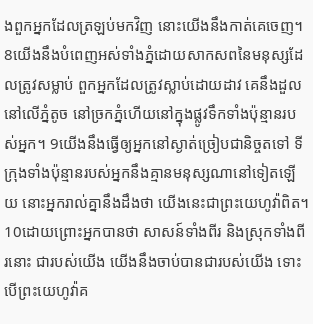ងពួកអ្នកដែលត្រឡប់មកវិញ នោះយើងនឹងកាត់គេចេញ។ 8យើងនឹងបំពេញអស់ទាំងភ្នំដោយសាកសពនៃមនុស្សដែលត្រូវសម្លាប់ ពួកអ្នកដែលត្រូវស្លាប់ដោយដាវ គេនឹងដួលនៅលើភ្នំតូច នៅច្រកភ្នំហើយនៅក្នុងផ្លូវទឹកទាំងប៉ុន្មានរបស់អ្នក។ 9យើងនឹងធ្វើឲ្យអ្នកនៅស្ងាត់ច្រៀបជានិច្ចតទៅ ទីក្រុងទាំងប៉ុន្មានរបស់អ្នកនឹងគ្មានមនុស្សណានៅទៀតឡើយ នោះអ្នករាល់គ្នានឹងដឹងថា យើងនេះជាព្រះយេហូវ៉ាពិត។
10ដោយព្រោះអ្នកបានថា សាសន៍ទាំងពីរ និងស្រុកទាំងពីរនោះ ជារបស់យើង យើងនឹងចាប់បានជារបស់យើង ទោះបើព្រះយេហូវ៉ាគ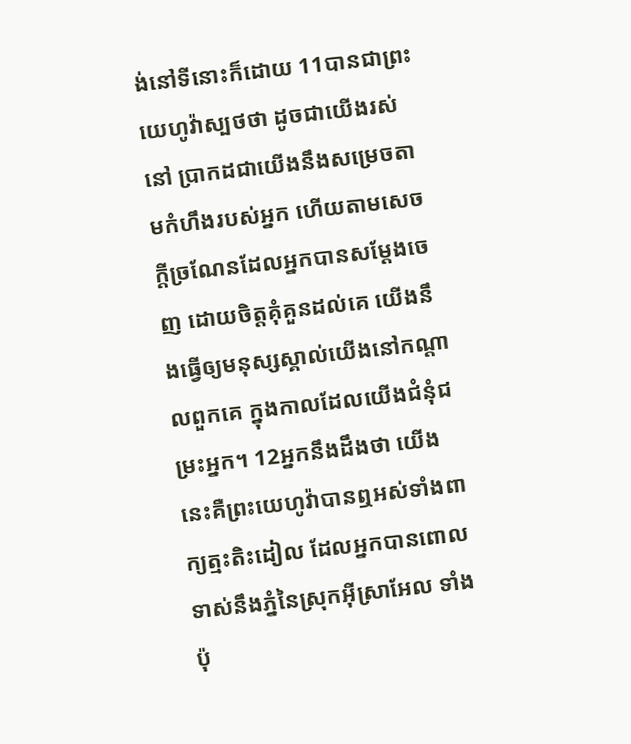ង់នៅទីនោះក៏ដោយ 11បានជាព្រះយេហូវ៉ាស្បថថា ដូចជាយើងរស់នៅ ប្រាកដជាយើងនឹងសម្រេចតាមកំហឹងរបស់អ្នក ហើយតាមសេចក្ដីច្រណែនដែលអ្នកបានសម្ដែងចេញ ដោយចិត្តគុំគួនដល់គេ យើងនឹងធ្វើឲ្យមនុស្សស្គាល់យើងនៅកណ្ដាលពួកគេ ក្នុងកាលដែលយើងជំនុំជម្រះអ្នក។ 12អ្នកនឹងដឹងថា យើងនេះគឺព្រះយេហូវ៉ាបានឮអស់ទាំងពាក្យត្មះតិះដៀល ដែលអ្នកបានពោលទាស់នឹងភ្នំនៃស្រុកអ៊ីស្រាអែល ទាំងប៉ុ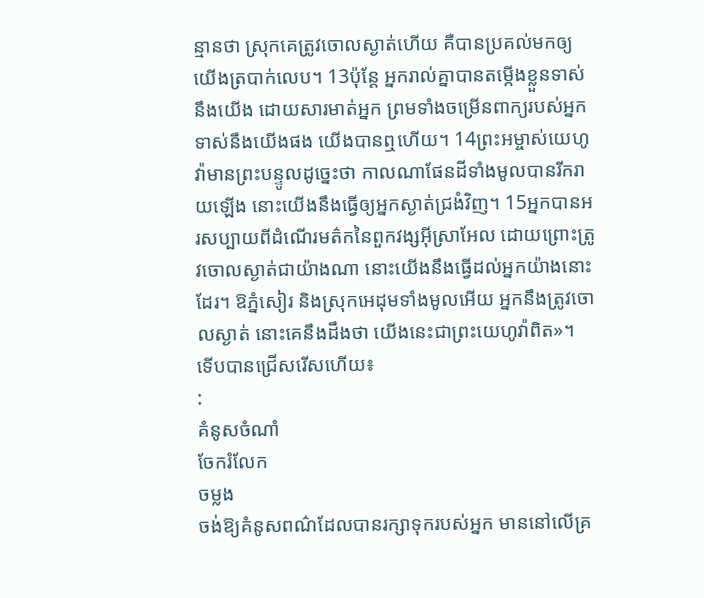ន្មានថា ស្រុកគេត្រូវចោលស្ងាត់ហើយ គឺបានប្រគល់មកឲ្យយើងត្របាក់លេប។ 13ប៉ុន្តែ អ្នករាល់គ្នាបានតម្កើងខ្លួនទាស់នឹងយើង ដោយសារមាត់អ្នក ព្រមទាំងចម្រើនពាក្យរបស់អ្នកទាស់នឹងយើងផង យើងបានឮហើយ។ 14ព្រះអម្ចាស់យេហូវ៉ាមានព្រះបន្ទូលដូច្នេះថា កាលណាផែនដីទាំងមូលបានរីករាយឡើង នោះយើងនឹងធ្វើឲ្យអ្នកស្ងាត់ជ្រងំវិញ។ 15អ្នកបានអរសប្បាយពីដំណើរមត៌កនៃពួកវង្សអ៊ីស្រាអែល ដោយព្រោះត្រូវចោលស្ងាត់ជាយ៉ាងណា នោះយើងនឹងធ្វើដល់អ្នកយ៉ាងនោះដែរ។ ឱភ្នំសៀរ និងស្រុកអេដុមទាំងមូលអើយ អ្នកនឹងត្រូវចោលស្ងាត់ នោះគេនឹងដឹងថា យើងនេះជាព្រះយេហូវ៉ាពិត»។
ទើបបានជ្រើសរើសហើយ៖
:
គំនូសចំណាំ
ចែករំលែក
ចម្លង
ចង់ឱ្យគំនូសពណ៌ដែលបានរក្សាទុករបស់អ្នក មាននៅលើគ្រ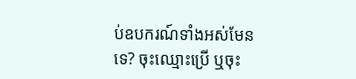ប់ឧបករណ៍ទាំងអស់មែនទេ? ចុះឈ្មោះប្រើ ឬចុះ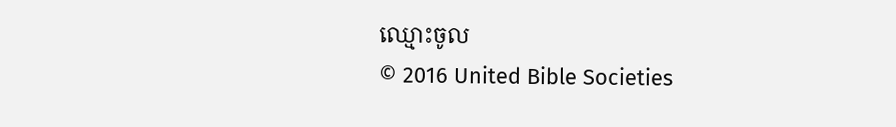ឈ្មោះចូល
© 2016 United Bible Societies